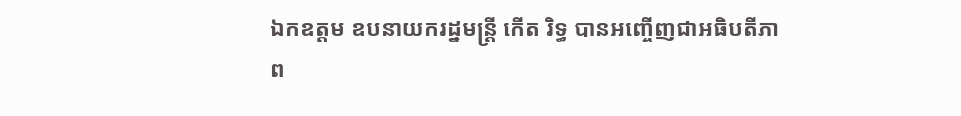ឯកឧត្តម ឧបនាយករដ្នមន្ត្រី កើត រិទ្ធ បានអញ្ចើញជាអធិបតីភាព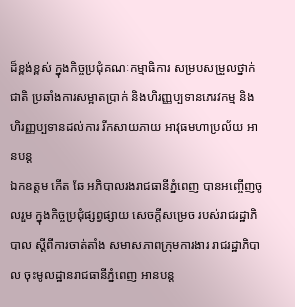ដ៏ខ្ពង់ខ្ពស់ ក្នុងកិច្ចប្រជុំគណៈកម្មាធិការ សម្របសម្រួលថ្នាក់ជាតិ ប្រឆាំងការសម្អាតប្រាក់ និងហិរញ្ញប្បទានភេរវកម្ម និងហិរញ្ញប្បទានដល់ការ រីកសាយភាយ អាវុធមហាប្រល័យ អានបន្ត
ឯកឧត្តម កើត ឆែ អភិបាលរងរាជធានីភ្នំពេញ បានអញ្ចើញចូលរួម ក្នុងកិច្ចប្រជុំផ្សព្វផ្សាយ សេចក្តីសម្រេច របស់រាជរដ្ឋាភិបាល ស្តីពីការចាត់តាំង សមាសភាពក្រុមការងារ រាជរដ្ឋាភិបាល ចុះមូលដ្ឋានរាជធានីភ្នំពេញ អានបន្ត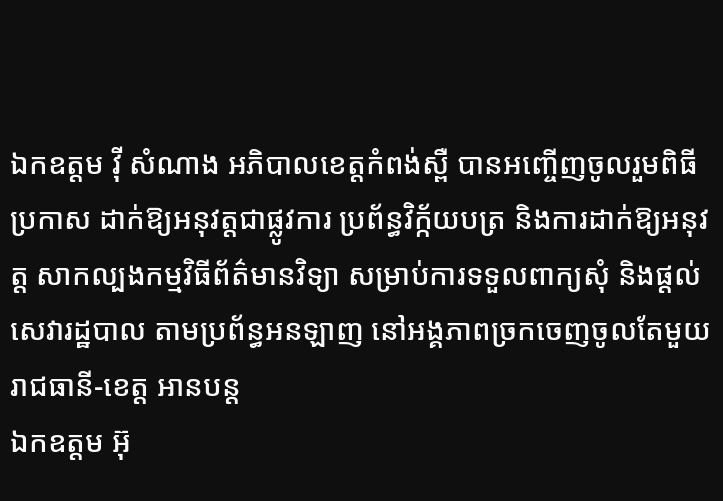ឯកឧត្តម វ៉ី សំណាង អភិបាលខេត្តកំពង់ស្ពឺ បានអញ្ចើញចូលរួមពិធីប្រកាស ដាក់ឱ្យអនុវត្តជាផ្លូវការ ប្រព័ន្ធវិក្ក័យបត្រ និងការដាក់ឱ្យអនុវត្ត សាកល្បងកម្មវិធីព័ត៌មានវិទ្យា សម្រាប់ការទទួលពាក្យសុំ និងផ្ដល់សេវារដ្ឋបាល តាមប្រព័ន្ធអនឡាញ នៅអង្គភាពច្រកចេញចូលតែមួយ រាជធានី-ខេត្ត អានបន្ត
ឯកឧត្តម អ៊ុ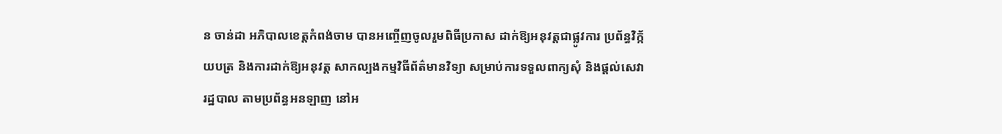ន ចាន់ដា អភិបាលខេត្តកំពង់ចាម បានអញ្ចើញចូលរួមពិធីប្រកាស ដាក់ឱ្យអនុវត្តជាផ្លូវការ ប្រព័ន្ធវិក្ក័យបត្រ និងការដាក់ឱ្យអនុវត្ត សាកល្បងកម្មវិធីព័ត៌មានវិទ្យា សម្រាប់ការទទួលពាក្យសុំ និងផ្ដល់សេវារដ្ឋបាល តាមប្រព័ន្ធអនឡាញ នៅអ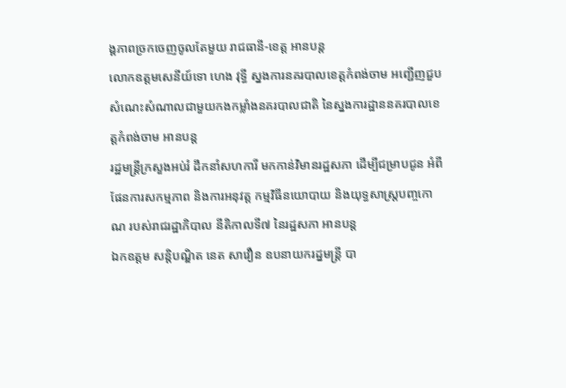ង្គភាពច្រកចេញចូលតែមួយ រាជធានី-ខេត្ត អានបន្ត
លោកឧត្តមសេនីយ៍ទោ ហេង វុទ្ធី ស្នងការនគរបាលខេត្តកំពង់ចាម អញ្ជើញជួបសំណេះសំណាលជាមួយកងកម្លាំងនគរបាលជាតិ នៃស្នងការដ្ឋាននគរបាលខេត្តកំពង់ចាម អានបន្ត
រដ្ឋមន្ត្រីក្រសួងអប់រំ ដឹកនាំសហការី មកកាន់វិមានរដ្ឋសភា ដើម្បីជម្រាបជូន អំពីផែនការសកម្មភាព និងការអនុវត្ត កម្មវិធីនយោបាយ និងយុទ្ធសាស្ត្របញ្ចកោណ របស់រាជរដ្ឋាភិបាល នីតិកាលទី៧ នៃរដ្ឋសភា អានបន្ត
ឯកឧត្តម សន្តិបណ្ឌិត នេត សាវឿន ឧបនាយករដ្នមន្ត្រី បា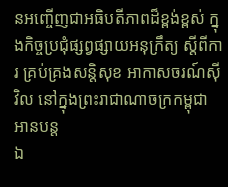នអញ្ចើញជាអធិបតីភាពដ៏ខ្ពង់ខ្ពស់ ក្នុងកិច្ចប្រជុំផ្សព្វផ្សាយអនុក្រឹត្យ ស្តីពីការ គ្រប់គ្រងសន្តិសុខ អាកាសចរណ៍ស៊ីវិល នៅក្នុងព្រះរាជាណាចក្រកម្ពុជា អានបន្ត
ឯ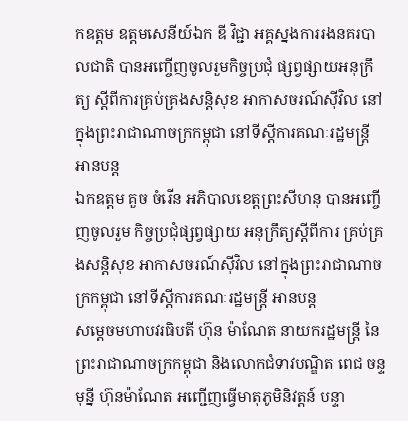កឧត្តម ឧត្តមសេនីយ៍ឯក ឌី វិជ្ជា អគ្គស្នងការរងនគរបាលជាតិ បានអញ្ចើញចូលរួមកិច្ចប្រជុំ ផ្សព្វផ្សាយអនុក្រឹត្យ ស្តីពីការគ្រប់គ្រងសន្តិសុខ អាកាសចរណ៍ស៊ីវិល នៅក្នុងព្រះរាជាណាចក្រកម្ពុជា នៅទីស្តីការគណៈរដ្ឋមន្រ្តី អានបន្ត
ឯកឧត្តម គួច ចំរើន អភិបាលខេត្តព្រះសីហនុ បានអញ្ចើញចូលរួម កិច្ចប្រជុំផ្សព្វផ្សាយ អនុក្រឹត្យស្តីពីការ គ្រប់គ្រងសន្តិសុខ អាកាសចរណ៍ស៊ីវិល នៅក្នុងព្រះរាជាណាចក្រកម្ពុជា នៅទីស្តីការគណៈរដ្ឋមន្រ្តី អានបន្ត
សម្តេចមហាបវរធិបតី ហ៊ុន ម៉ាណែត នាយករដ្ឋមន្រ្តី នៃព្រះរាជាណាចក្រកម្ពុជា និងលោកជំទាវបណ្ឌិត ពេជ ចន្ទមុន្នី ហ៊ុនម៉ាណែត អញ្ជើញធ្វើមាតុភូមិនិវត្តន៍ បន្ទា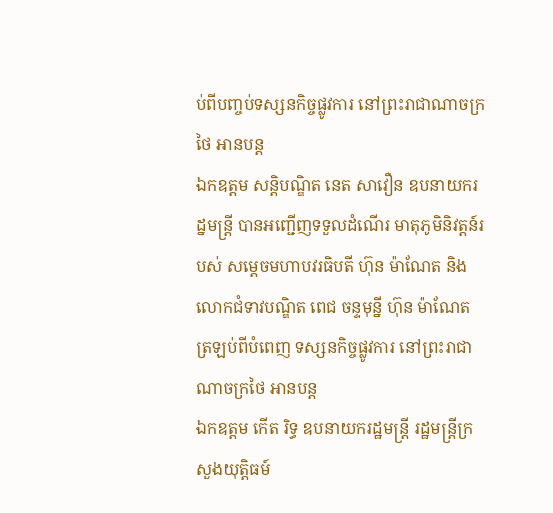ប់ពីបញ្ចប់ទស្សនកិច្ចផ្លូវការ នៅព្រះរាជាណាចក្រថៃ អានបន្ត
ឯកឧត្តម សន្តិបណ្ឌិត នេត សាវឿន ឧបនាយករដ្នមន្ត្រី បានអញ្ជើញទទួលដំណើរ មាតុភូមិនិវត្តន៍របស់ សម្តេចមហាបវរធិបតី ហ៊ុន ម៉ាណែត និងលោកជំទាវបណ្ឌិត ពេជ ចន្ទមុន្នី ហ៊ុន ម៉ាណែត ត្រឡប់ពីបំពេញ ទស្សនកិច្ចផ្លូវការ នៅព្រះរាជាណាចក្រថៃ អានបន្ត
ឯកឧត្តម កើត រិទ្ធ ឧបនាយករដ្ឋមន្រ្តី រដ្ឋមន្រ្តីក្រសួងយុត្តិធម៍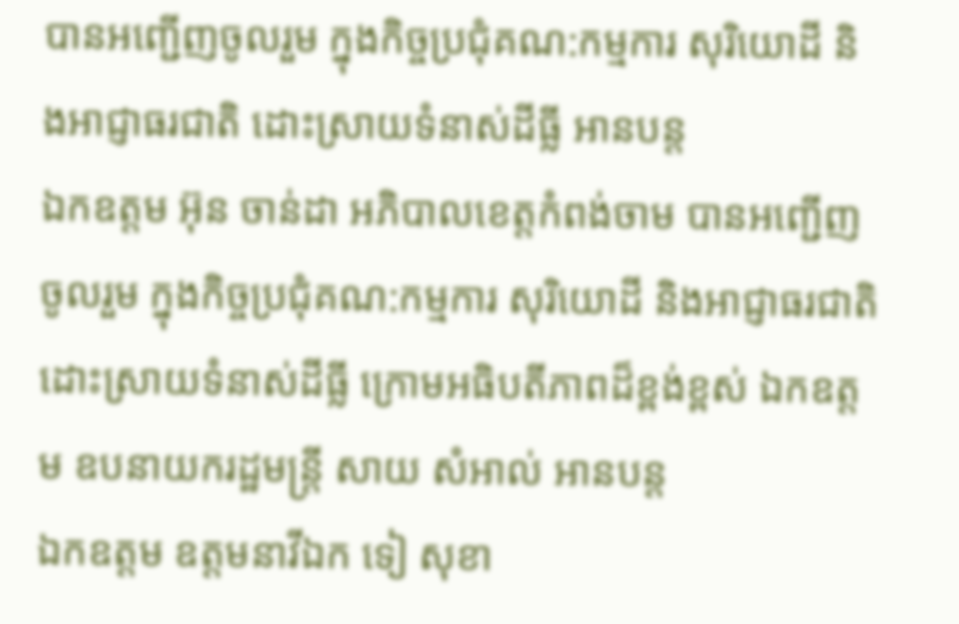បានអញ្ជើញចូលរួម ក្នុងកិច្ចប្រជុំគណ:កម្មការ សុរិយោដី និងអាជ្ញាធរជាតិ ដោះស្រាយទំនាស់ដីធ្លី អានបន្ត
ឯកឧត្តម អ៊ុន ចាន់ដា អភិបាលខេត្តកំពង់ចាម បានអញ្ជើញចូលរួម ក្នុងកិច្ចប្រជុំគណ:កម្មការ សុរិយោដី និងអាជ្ញាធរជាតិ ដោះស្រាយទំនាស់ដីធ្លី ក្រោមអធិបតីភាពដ៏ខ្ពង់ខ្ពស់ ឯកឧត្តម ឧបនាយករដ្ឋមន្ត្រី សាយ សំអាល់ អានបន្ត
ឯកឧត្តម ឧត្តមនាវីឯក ទៀ សុខា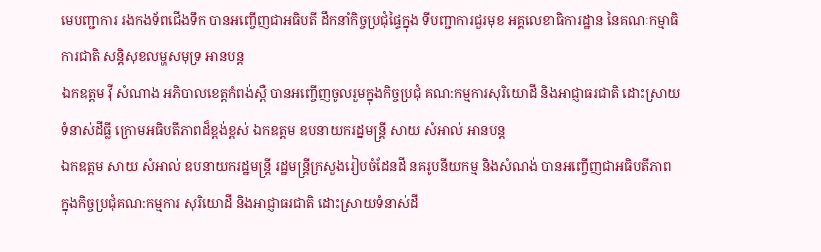មេបញ្ជាការ រងកងទ័ពជើងទឹក បានអញ្ចើញជាអធិបតី ដឹកនាំកិច្ចប្រជុំផ្ទៃក្នុង ទីបញ្ជាការជួរមុខ អគ្គលេខាធិការដ្ឋាន នៃគណៈកម្មាធិការជាតិ សន្តិសុខលម្ហសមុទ្រ អានបន្ត
ឯកឧត្តម វ៉ី សំណាង អភិបាលខេត្តកំពង់ស្ពឺ បានអញ្ចើញចូលរួមក្នុងកិច្ចប្រជុំ គណ:កម្មការសុរិយោដី និងអាជ្ញាធរជាតិ ដោះស្រាយទំនាស់ដីធ្លី ក្រោមអធិបតីភាពដ៏ខ្ពង់ខ្ពស់ ឯកឧត្តម ឧបនាយករដ្នមន្ត្រី សាយ សំអាល់ អានបន្ត
ឯកឧត្តម សាយ សំអាល់ ឧបនាយករដ្ឋមន្ត្រី រដ្ឋមន្រ្តីក្រសួងរៀបចំដែនដី នគរូបនីយកម្ម និងសំណង់ បានអញ្ចើញជាអធិបតីភាព ក្នុងកិច្ចប្រជុំគណ:កម្មការ សុរិយោដី និងអាជ្ញាធរជាតិ ដោះស្រាយទំនាស់ដី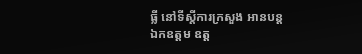ធ្លី នៅទីស្ដីការក្រសួង អានបន្ត
ឯកឧត្តម ឧត្ត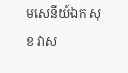មសេនីយ៍ឯក សុខ វាស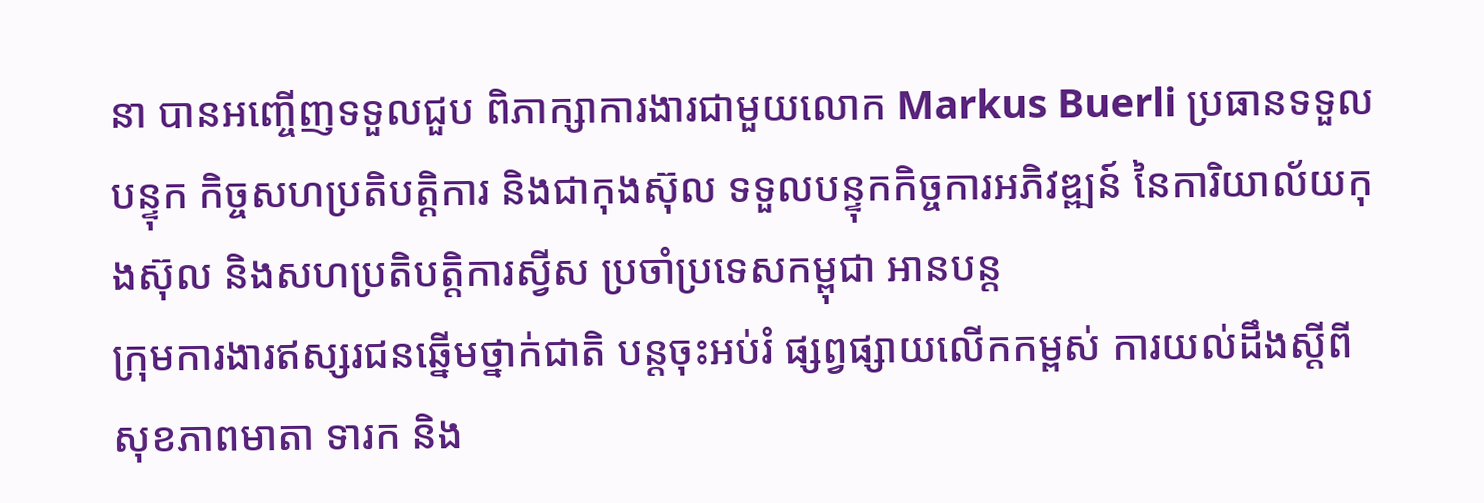នា បានអញ្ចើញទទួលជួប ពិភាក្សាការងារជាមួយលោក Markus Buerli ប្រធានទទួលបន្ទុក កិច្ចសហប្រតិបត្តិការ និងជាកុងស៊ុល ទទួលបន្ទុកកិច្ចការអភិវឌ្ឍន៍ នៃការិយាល័យកុងស៊ុល និងសហប្រតិបត្តិការស្វីស ប្រចាំប្រទេសកម្ពុជា អានបន្ត
ក្រុមការងារឥស្សរជនឆ្នើមថ្នាក់ជាតិ បន្តចុះអប់រំ ផ្សព្វផ្សាយលើកកម្ពស់ ការយល់ដឹងស្តីពី សុខភាពមាតា ទារក និង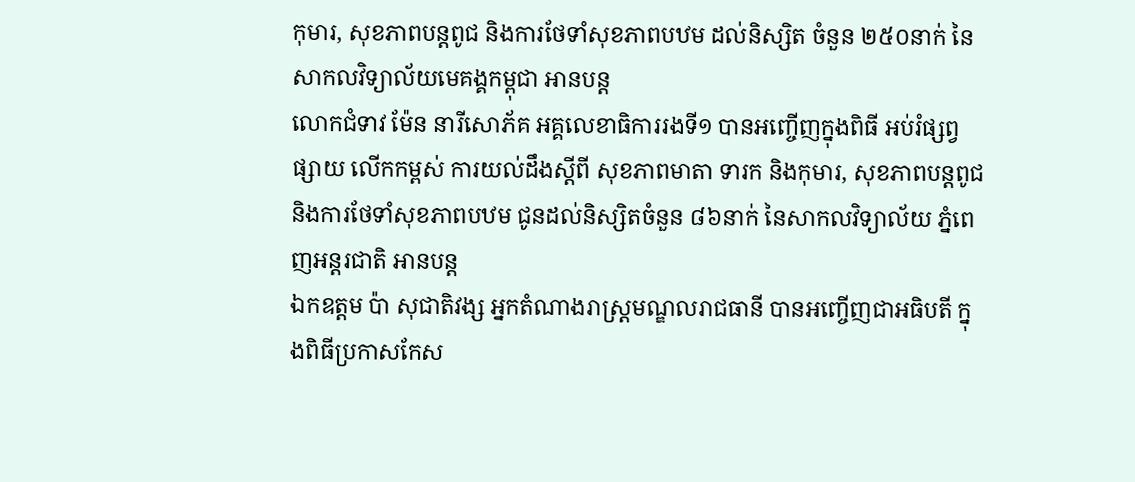កុមារ, សុខភាពបន្តពូជ និងការថែទាំសុខភាពបឋម ដល់និស្សិត ចំនួន ២៥០នាក់ នៃសាកលវិទ្យាល័យមេគង្គកម្ពុជា អានបន្ត
លោកជំទាវ ម៉ែន នារីសោភ័គ អគ្គលេខាធិការរងទី១ បានអញ្ចើញក្នុងពិធី អប់រំផ្សព្វផ្សាយ លើកកម្ពស់ ការយល់ដឹងស្តីពី សុខភាពមាតា ទារក និងកុមារ, សុខភាពបន្តពូជ និងការថែទាំសុខភាពបឋម ជូនដល់និស្សិតចំនួន ៨៦នាក់ នៃសាកលវិទ្យាល័យ ភ្នំពេញអន្តរជាតិ អានបន្ត
ឯកឧត្តម ប៉ា សុជាតិវង្ស អ្នកតំណាងរាស្រ្តមណ្ឌលរាជធានី បានអញ្ចើញជាអធិបតី ក្នុងពិធីប្រកាសកែស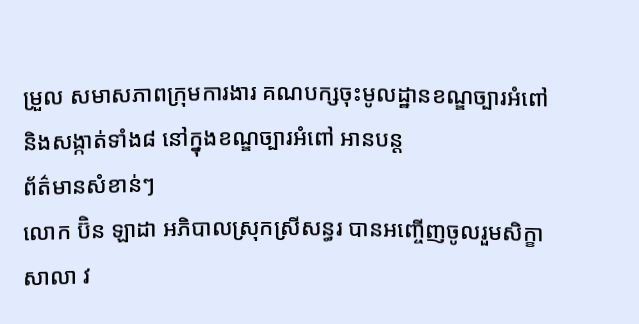ម្រួល សមាសភាពក្រុមការងារ គណបក្សចុះមូលដ្ឋានខណ្ឌច្បារអំពៅ និងសង្កាត់ទាំង៨ នៅក្នុងខណ្ឌច្បារអំពៅ អានបន្ត
ព័ត៌មានសំខាន់ៗ
លោក ប៊ិន ឡាដា អភិបាលស្រុកស្រីសន្ធរ បានអញ្ចើញចូលរួមសិក្ខាសាលា វ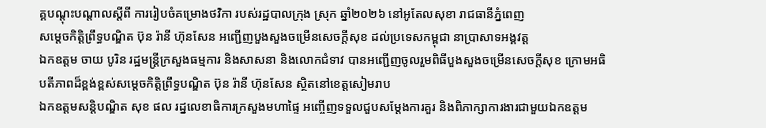គ្គបណ្តុះបណ្តាលស្តីពី ការរៀបចំគម្រោងថវិកា របស់រដ្ឋបាលក្រុង ស្រុក ឆ្នាំ២០២៦ នៅអូតែលសុខា រាជធានីភ្នំពេញ
សម្ដេចកិត្តិព្រឹទ្ធបណ្ឌិត ប៊ុន រ៉ានី ហ៊ុនសែន អញ្ជើញបួងសួងចម្រើនសេចក្តីសុខ ដល់ប្រទេសកម្ពុជា នាប្រាសាទអង្គវត្ត
ឯកឧត្តម ចាយ បូរិន រដ្ឋមន្ត្រីក្រសួងធម្មការ និងសាសនា និងលោកជំទាវ បានអញ្ជើញចូលរួមពិធីបួងសួងចម្រើនសេចក្តីសុខ ក្រោមអធិបតីភាពដ៏ខ្ពង់ខ្ពស់សម្តេចកិត្តិព្រឹទ្ធបណ្ឌិត ប៊ុន រ៉ានី ហ៊ុនសែន ស្ថិតនៅខេត្តសៀមរាប
ឯកឧត្ដមសន្តិបណ្ឌិត សុខ ផល រដ្នលេខាធិការក្រសួងមហាផ្ទៃ អញ្ចើញទទួលជួបសម្តែងការគួរ និងពិភាក្សាការងារជាមួយឯកឧត្តម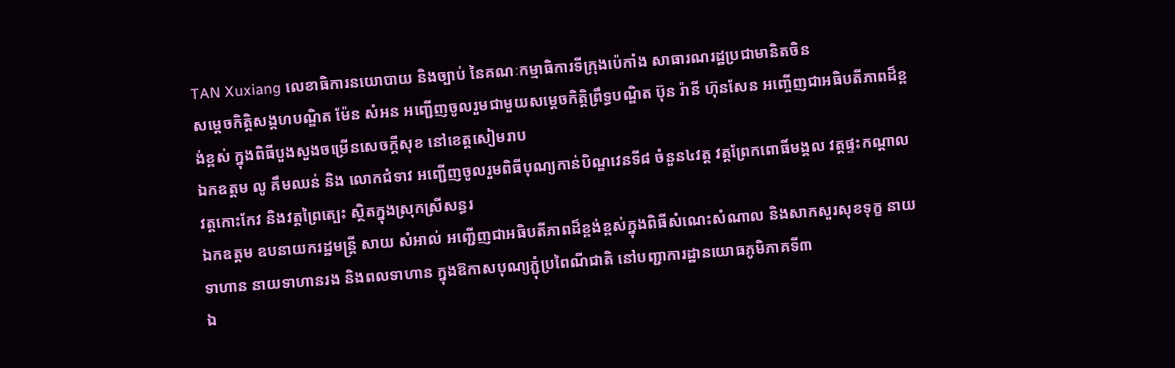TAN Xuxiang លេខាធិការនយោបាយ និងច្បាប់ នៃគណៈកម្មាធិការទីក្រុងប៉េកាំង សាធារណរដ្ឋប្រជាមានិតចិន
សម្ដេចកិត្តិសង្គហបណ្ឌិត ម៉ែន សំអន អញ្ជើញចូលរួមជាមួយសម្តេចកិត្តិព្រឹទ្ធបណ្ឌិត ប៊ុន រ៉ានី ហ៊ុនសែន អញ្ចើញជាអធិបតីភាពដ៏ខ្ពង់ខ្ពស់ ក្នុងពិធីបួងសួងចម្រើនសេចក្តីសុខ នៅខេត្តសៀមរាប
ឯកឧត្តម លូ គឹមឈន់ និង លោកជំទាវ អញ្ជើញចូលរួមពិធីបុណ្យកាន់បិណ្ឌវេនទី៨ ចំនួន៤វត្ត វត្តព្រែកពោធិ៍មង្គល វត្តផ្ទះកណ្តាល វត្តកោះកែវ និងវត្តព្រៃត្បេះ ស្ថិតក្នុងស្រុកស្រីសន្ធរ
ឯកឧត្តម ឧបនាយករដ្ឋមន្រ្តី សាយ សំអាល់ អញ្ជើញជាអធិបតីភាពដ៏ខ្ពង់ខ្ពស់ក្នុងពិធីសំណេះសំណាល និងសាកសួរសុខទុក្ខ នាយទាហាន នាយទាហានរង និងពលទាហាន ក្នុងឱកាសបុណ្យភ្ជុំប្រពៃណីជាតិ នៅបញ្ជាការដ្ឋានយោធភូមិភាគទី៣
ឯ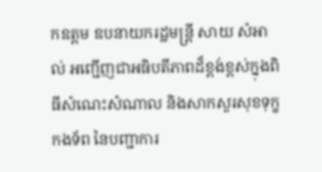កឧត្តម ឧបនាយករដ្ឋមន្ត្រី សាយ សំអាល់ អញ្ជើញជាអធិបតីភាពដ៏ខ្ពង់ខ្ពស់ក្នុងពិធីសំណេះសំណាល និងសាកសួរសុខទុក្ខកងទ័ព នៃបញ្ជាការ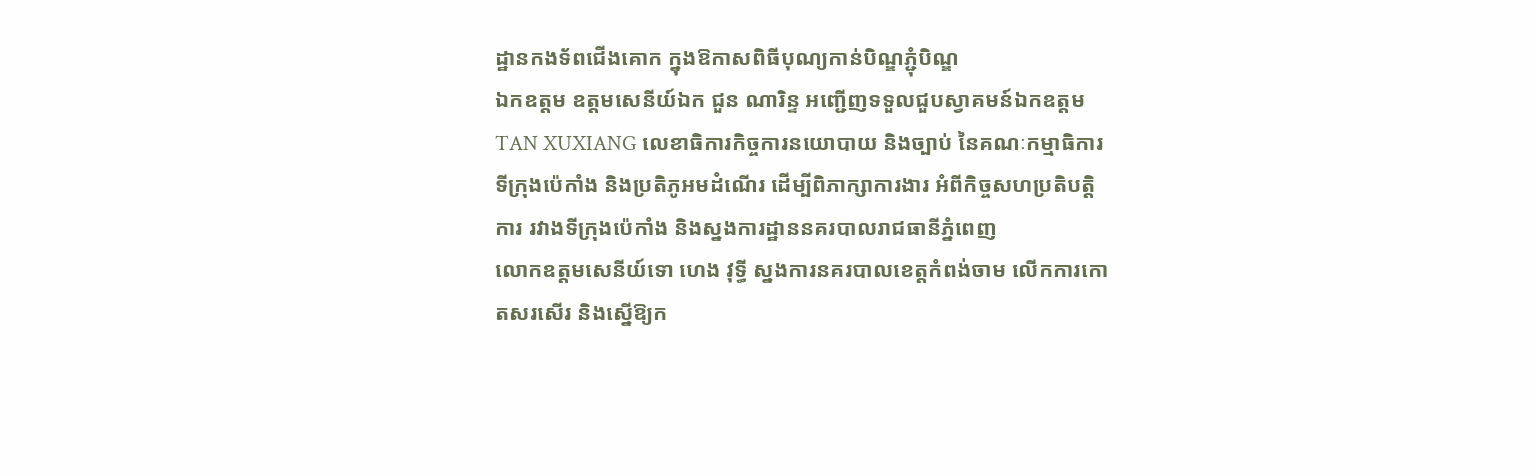ដ្ឋានកងទ័ពជើងគោក ក្នុងឱកាសពិធីបុណ្យកាន់បិណ្ឌភ្ជុំបិណ្ឌ
ឯកឧត្តម ឧត្តមសេនីយ៍ឯក ជួន ណារិន្ទ អញ្ជើញទទួលជួបស្វាគមន៍ឯកឧត្តម TAN XUXIANG លេខាធិការកិច្ចការនយោបាយ និងច្បាប់ នៃគណៈកម្មាធិការទីក្រុងប៉េកាំង និងប្រតិភូអមដំណើរ ដើម្បីពិភាក្សាការងារ អំពីកិច្ចសហប្រតិបត្តិការ រវាងទីក្រុងប៉េកាំង និងស្នងការដ្ឋាននគរបាលរាជធានីភ្នំពេញ
លោកឧត្តមសេនីយ៍ទោ ហេង វុទ្ធី ស្នងការនគរបាលខេត្តកំពង់ចាម លើកការកោតសរសើរ និងស្នើឱ្យក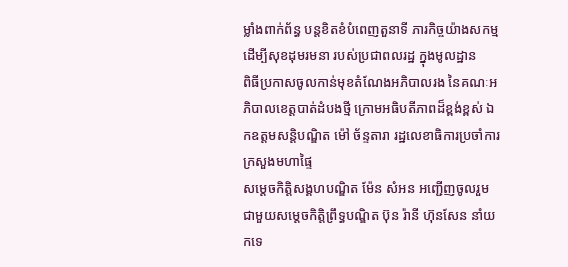ម្លាំងពាក់ព័ន្ធ បន្ដខិតខំបំពេញតួនាទី ភារកិច្ចយ៉ាងសកម្ម ដើម្បីសុខដុមរមនា របស់ប្រជាពលរដ្ឋ ក្នុងមូលដ្ឋាន
ពិធីប្រកាសចូលកាន់មុខតំណែងអភិបាលរង នៃគណៈអភិបាលខេត្តបាត់ដំបងថ្មី ក្រោមអធិបតីភាពដ៏ខ្ពង់ខ្ពស់ ឯកឧត្តមសន្តិបណ្ឌិត ម៉ៅ ច័ន្ទតារា រដ្ឋលេខាធិការប្រចាំការក្រសួងមហាផ្ទៃ
សម្ដេចកិត្តិសង្គហបណ្ឌិត ម៉ែន សំអន អញ្ជើញចូលរួមជាមួយសម្តេចកិត្តិព្រឹទ្ធបណ្ឌិត ប៊ុន រ៉ានី ហ៊ុនសែន នាំយកទេ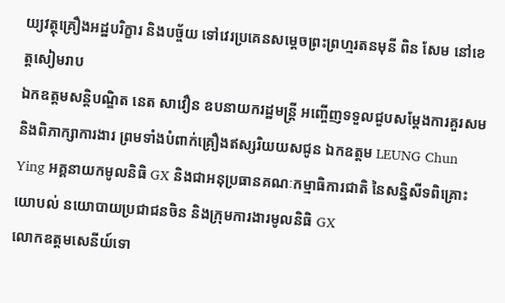យ្យវត្ថុគ្រឿងអដ្ឋបរិក្ខារ និងបច្ច័យ ទៅវេរប្រគេនសម្តេចព្រះព្រហ្មរតនមុនី ពិន សែម នៅខេត្តសៀមរាប
ឯកឧត្តមសន្តិបណ្ឌិត នេត សាវឿន ឧបនាយករដ្ឋមន្ត្រី អញ្ចើញទទួលជួបសម្តែងការគួរសម និងពិភាក្សាការងារ ព្រមទាំងបំពាក់គ្រឿងឥស្សរិយយសជូន ឯកឧត្តម LEUNG Chun Ying អគ្គនាយកមូលនិធិ GX និងជាអនុប្រធានគណៈកម្មាធិការជាតិ នៃសន្និសីទពិគ្រោះយោបល់ នយោបាយប្រជាជនចិន និងក្រុមការងារមូលនិធិ GX
លោកឧត្តមសេនីយ៍ទោ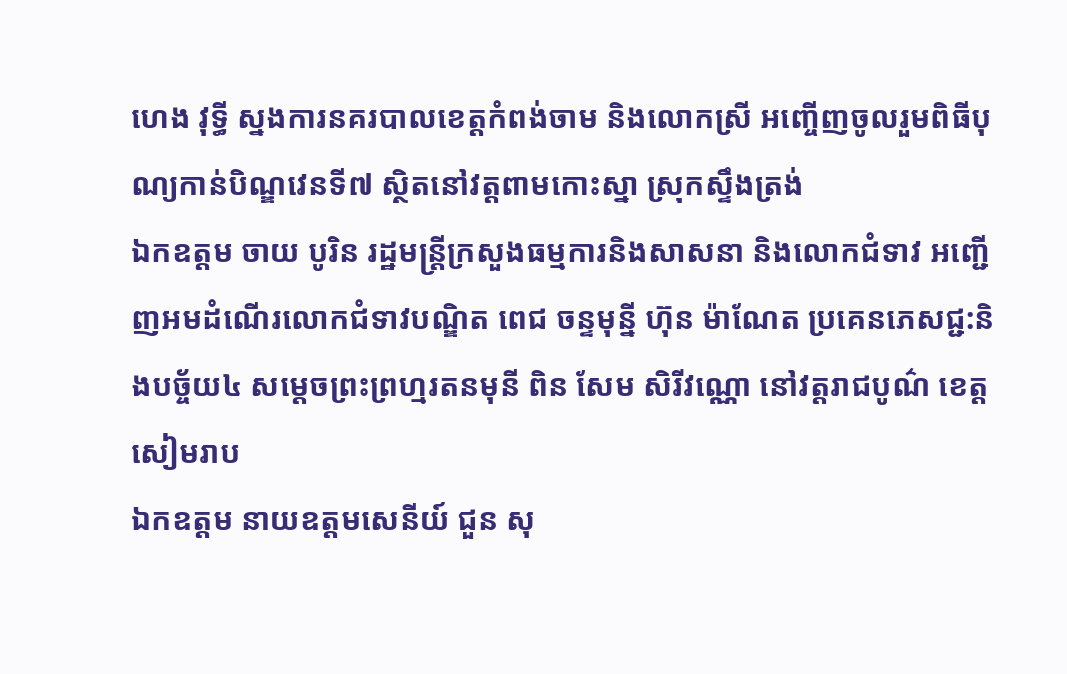ហេង វុទ្ធី ស្នងការនគរបាលខេត្តកំពង់ចាម និងលោកស្រី អញ្ចើញចូលរួមពិធីបុណ្យកាន់បិណ្ឌវេនទី៧ ស្ថិតនៅវត្តពាមកោះស្នា ស្រុកស្ទឹងត្រង់
ឯកឧត្តម ចាយ បូរិន រដ្ឋមន្ត្រីក្រសួងធម្មការនិងសាសនា និងលោកជំទាវ អញ្ជើញអមដំណើរលោកជំទាវបណ្ឌិត ពេជ ចន្ទមុន្នី ហ៊ុន ម៉ាណែត ប្រគេនភេសជ្ជ:និងបច្ច័យ៤ សម្តេចព្រះព្រហ្មរតនមុនី ពិន សែម សិរីវណ្ណោ នៅវត្តរាជបូណ៌ ខេត្តសៀមរាប
ឯកឧត្តម នាយឧត្តមសេនីយ៍ ជួន សុ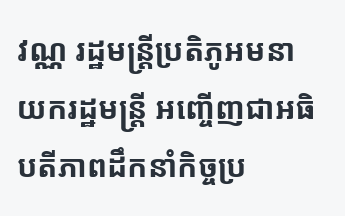វណ្ណ រដ្ឋមន្ត្រីប្រតិភូអមនាយករដ្ឋមន្ត្រី អញ្ចើញជាអធិបតីភាពដឹកនាំកិច្ចប្រ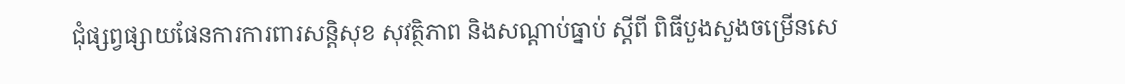ជុំផ្សព្វផ្សាយផែនការការពារសន្តិសុខ សុវត្ថិភាព និងសណ្តាប់ធ្នាប់ ស្តីពី ពិធីបួងសួងចម្រើនសេ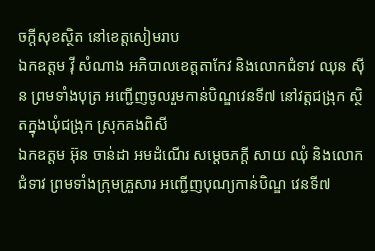ចក្តីសុខស្ថិត នៅខេត្តសៀមរាប
ឯកឧត្តម វ៉ី សំណាង អភិបាលខេត្តតាកែវ និងលោកជំទាវ ឈុន ស៊ីន ព្រមទាំងបុត្រ អញ្ជើញចូលរួមកាន់បិណ្ឌវេនទី៧ នៅវត្តជង្រុក ស្ថិតក្នុងឃុំជង្រុក ស្រុកគងពិសី
ឯកឧត្តម អ៊ុន ចាន់ដា អមដំណើរ សម្តេចភក្តី សាយ ឈុំ និងលោកជំទាវ ព្រមទាំងក្រុមគ្រួសារ អញ្ជើញបុណ្យកាន់បិណ្ឌ វេនទី៧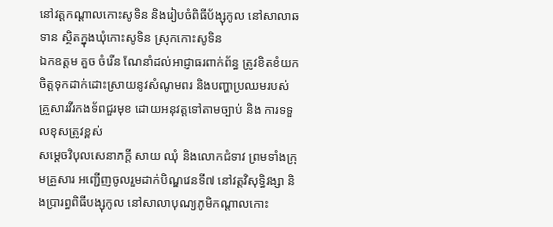នៅវត្តកណ្តាលកោះសូទិន និងរៀបចំពិធីប័ង្សុកូល នៅសាលាឆទាន ស្ថិតក្នុងឃុំកោះសូទិន ស្រុកកោះសូទិន
ឯកឧត្តម គួច ចំរើន ណែនាំដល់អាជ្ញាធរពាក់ព័ន្ធ ត្រូវខិតខំយកចិត្តទុកដាក់ដោះស្រាយនូវសំណូមពរ និងបញ្ហាប្រឈមរបស់គ្រួសារវីរកងទ័ពជួរមុខ ដោយអនុវត្តទៅតាមច្បាប់ និង ការទទួលខុសត្រូវខ្ពស់
សម្តេចវិបុលសេនាភក្តី សាយ ឈុំ និងលោកជំទាវ ព្រមទាំងក្រុមគ្រួសារ អញ្ជើញចូលរួមដាក់បិណ្ឌវេនទី៧ នៅវត្តវិសុទ្ធិវង្សា និងប្រារព្ធពិធីបង្សុកូល នៅសាលាបុណ្យភូមិកណ្តាលកោះ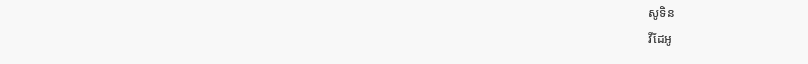សូទិន
វីដែអូ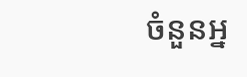ចំនួនអ្ន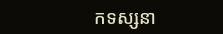កទស្សនា